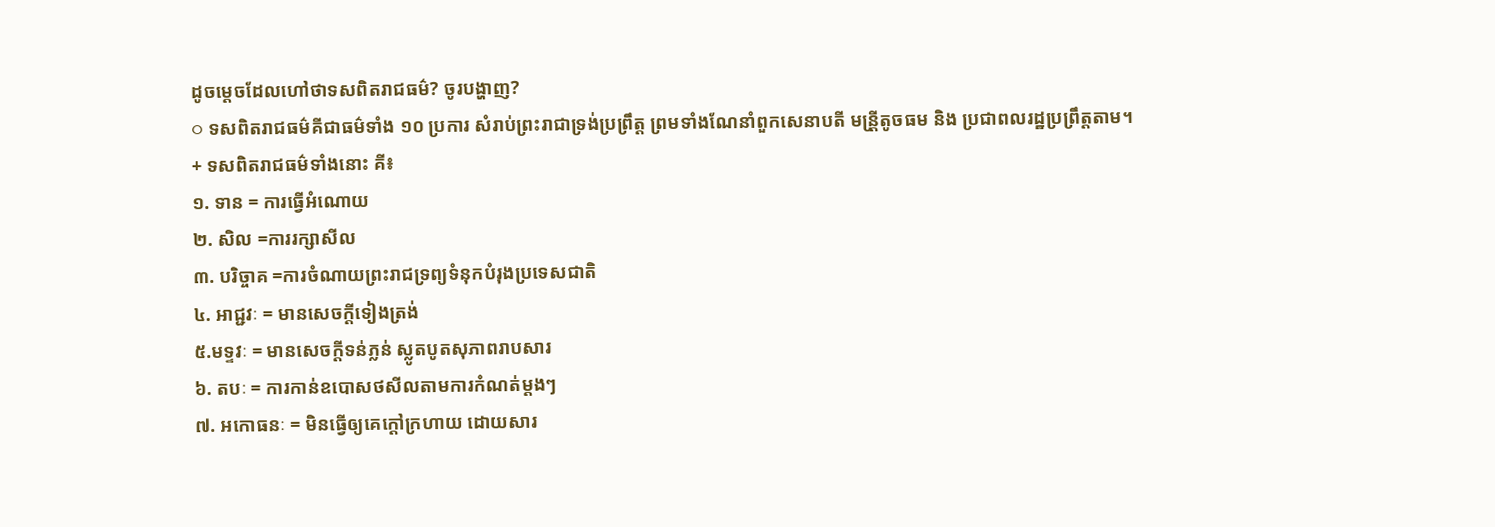ដូចម្តេចដែលហៅថាទសពិតរាជធម៌? ចូរបង្ហាញ?
○ ទសពិតរាជធម៌គីជាធម៌ទាំង ១០ ប្រការ សំរាប់ព្រះរាជាទ្រង់ប្រព្រឹត្ត ព្រមទាំងណែនាំពួកសេនាបតី មន្រី្តតូចធម និង ប្រជាពលរដ្ឋប្រព្រឹត្តតាម។
+ ទសពិតរាជធម៌ទាំងនោះ គី៖
១. ទាន = ការធ្វើអំណោយ
២. សិល =ការរក្សាសីល
៣. បរិច្ចាគ =ការចំណាយព្រះរាជទ្រព្យទំនុកបំរុងប្រទេសជាតិ
៤. អាជ្ជវៈ = មានសេចក្តីទៀងត្រង់
៥.មទ្ទវៈ = មានសេចក្តីទន់ភ្លន់ ស្លូតបូតសុភាពរាបសារ
៦. តបៈ = ការកាន់ឧបោសថសីលតាមការកំណត់ម្តងៗ
៧. អកោធនៈ = មិនធ្វើឲ្យគេក្តៅក្រហាយ ដោយសារ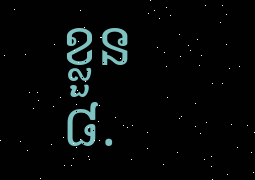ខ្លួន
៨.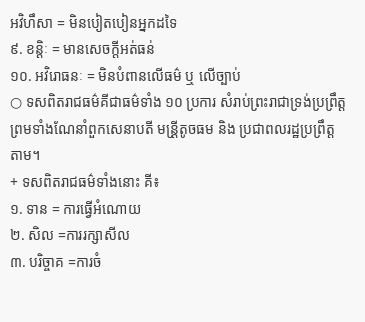អវិហឹសា = មិនបៀតបៀនអ្នកដទៃ
៩. ខន្តិៈ = មានសេចក្តីអត់ធន់
១០. អវិរោធនៈ = មិនបំពានលើធម៌ ឬ លើច្បាប់
○ ទសពិតរាជធម៌គីជាធម៌ទាំង ១០ ប្រការ សំរាប់ព្រះរាជាទ្រង់ប្រព្រឹត្ត ព្រមទាំងណែនាំពួកសេនាបតី មន្រី្តតូចធម និង ប្រជាពលរដ្ឋប្រព្រឹត្តតាម។
+ ទសពិតរាជធម៌ទាំងនោះ គី៖
១. ទាន = ការធ្វើអំណោយ
២. សិល =ការរក្សាសីល
៣. បរិច្ចាគ =ការចំ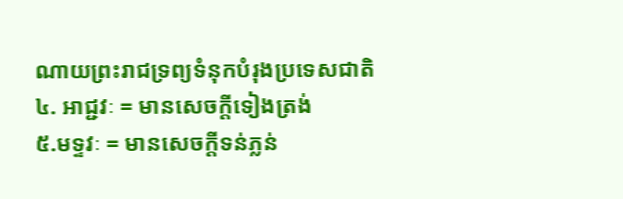ណាយព្រះរាជទ្រព្យទំនុកបំរុងប្រទេសជាតិ
៤. អាជ្ជវៈ = មានសេចក្តីទៀងត្រង់
៥.មទ្ទវៈ = មានសេចក្តីទន់ភ្លន់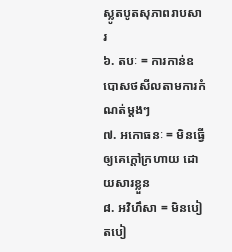ស្លូតបូតសុភាពរាបសារ
៦. តបៈ = ការកាន់ឧបោសថសីលតាមការកំណត់ម្តងៗ
៧. អកោធនៈ = មិនធ្វើឲ្យគេក្តៅក្រហាយ ដោយសារខ្លួន
៨. អវិហឹសា = មិនបៀតបៀ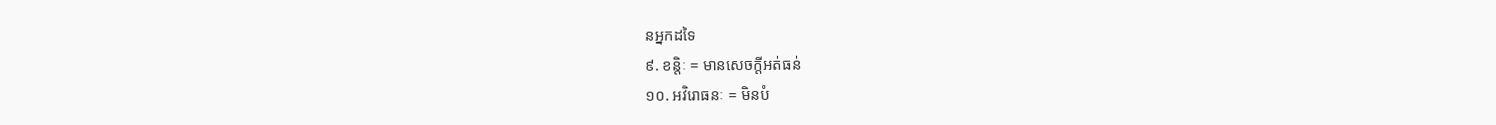នអ្នកដទៃ
៩. ខន្តិៈ = មានសេចក្តីអត់ធន់
១០. អវិរោធនៈ = មិនបំ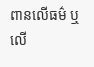ពានលើធម៌ ឬ លើ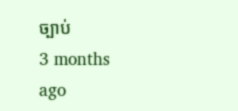ច្បាប់
3 months ago